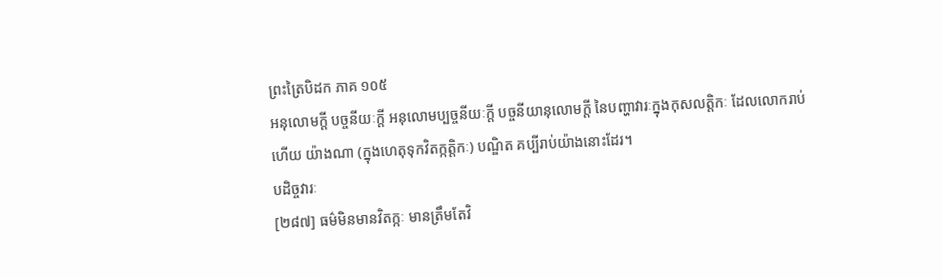ព្រះត្រៃបិដក ភាគ ១០៥
អនុលោមក្តី បច្ចនីយៈក្តី អនុលោមប្បច្ចនីយៈក្តី បច្ចនីយានុលោមក្តី នៃបញ្ហាវារៈក្នុងកុសលត្តិកៈ ដែលលោករាប់ហើយ យ៉ាងណា (ក្នុងហេតុទុកវិតក្កត្តិកៈ) បណ្ឌិត គប្បីរាប់យ៉ាងនោះដែរ។
បដិច្ចវារៈ
[២៨៧] ធម៌មិនមានវិតក្កៈ មានត្រឹមតែវិ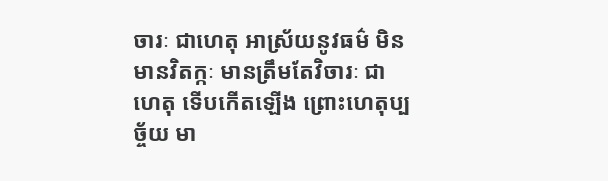ចារៈ ជាហេតុ អាស្រ័យនូវធម៌ មិនមានវិតក្កៈ មានត្រឹមតែវិចារៈ ជាហេតុ ទើបកើតឡើង ព្រោះហេតុប្បច្ច័យ មា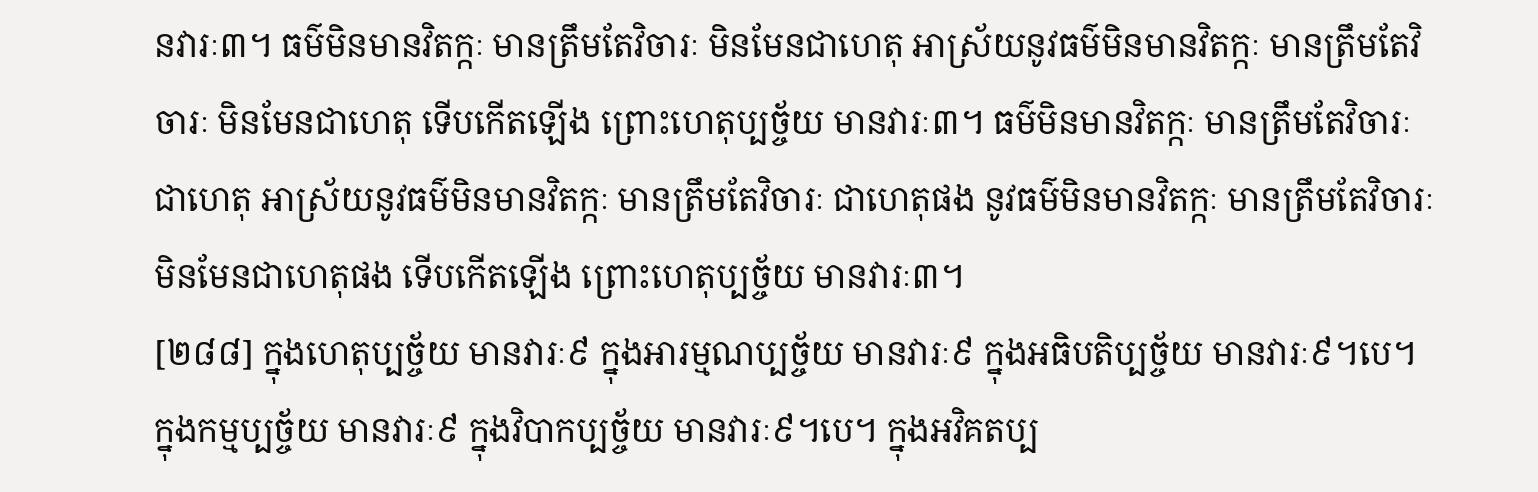នវារៈ៣។ ធម៌មិនមានវិតក្កៈ មានត្រឹមតែវិចារៈ មិនមែនជាហេតុ អាស្រ័យនូវធម៌មិនមានវិតក្កៈ មានត្រឹមតែវិចារៈ មិនមែនជាហេតុ ទើបកើតឡើង ព្រោះហេតុប្បច្ច័យ មានវារៈ៣។ ធម៌មិនមានវិតក្កៈ មានត្រឹមតែវិចារៈ ជាហេតុ អាស្រ័យនូវធម៌មិនមានវិតក្កៈ មានត្រឹមតែវិចារៈ ជាហេតុផង នូវធម៌មិនមានវិតក្កៈ មានត្រឹមតែវិចារៈ មិនមែនជាហេតុផង ទើបកើតឡើង ព្រោះហេតុប្បច្ច័យ មានវារៈ៣។
[២៨៨] ក្នុងហេតុប្បច្ច័យ មានវារៈ៩ ក្នុងអារម្មណប្បច្ច័យ មានវារៈ៩ ក្នុងអធិបតិប្បច្ច័យ មានវារៈ៩។បេ។ ក្នុងកម្មប្បច្ច័យ មានវារៈ៩ ក្នុងវិបាកប្បច្ច័យ មានវារៈ៩។បេ។ ក្នុងអវិគតប្ប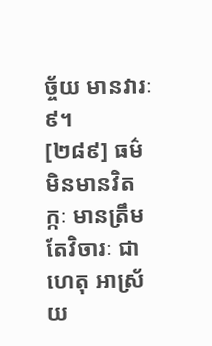ច្ច័យ មានវារៈ៩។
[២៨៩] ធម៌មិនមានវិតក្កៈ មានត្រឹមតែវិចារៈ ជាហេតុ អាស្រ័យ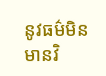នូវធម៌មិនមានវិ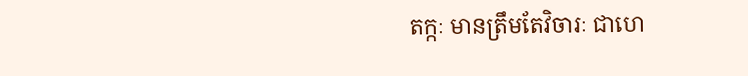តក្កៈ មានត្រឹមតែវិចារៈ ជាហេ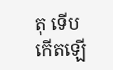តុ ទើបកើតឡើ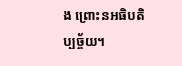ង ព្រោះនអធិបតិប្បច្ច័យ។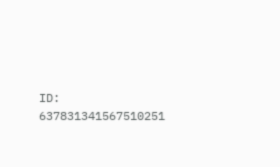ID: 637831341567510251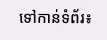ទៅកាន់ទំព័រ៖